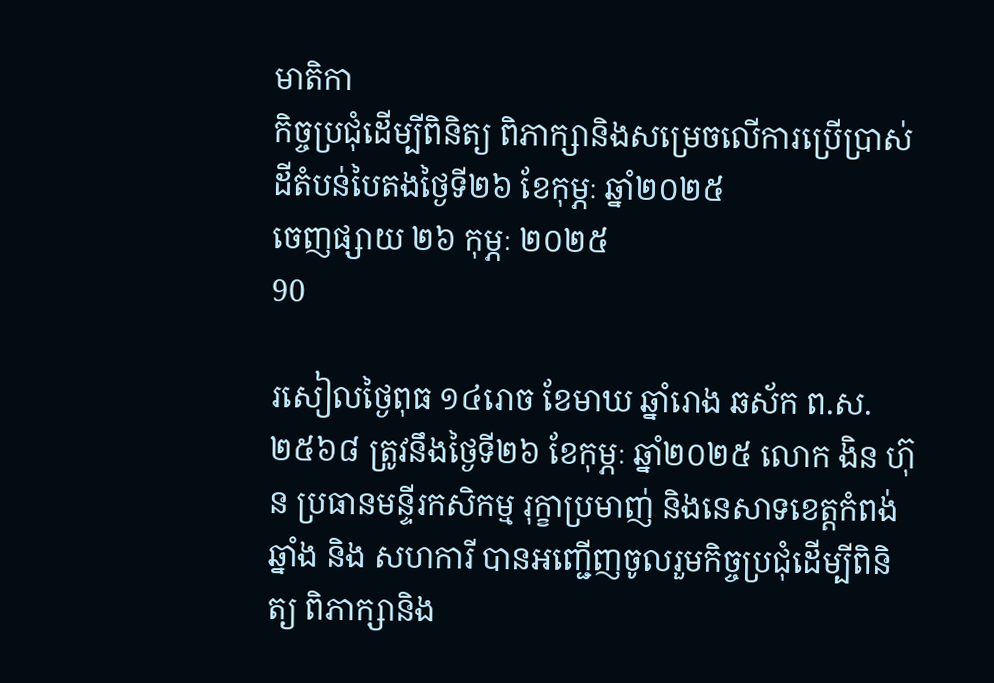មាតិកា
កិច្ចប្រជុំដើម្បីពិនិត្យ ពិភាក្សានិងសម្រេចលើការប្រើប្រាស់ដីតំបន់បៃតងថ្ងៃទី២៦ ខែកុម្ភៈ ឆ្នាំ២០២៥
ចេញផ្សាយ ២៦ កុម្ភៈ ២០២៥
90

រសៀលថ្ងៃពុធ ១៤រោច ខែមាឃ ឆ្នាំរោង ឆស័ក ព.ស. ២៥៦៨ ត្រូវនឹងថ្ងៃទី២៦ ខែកុម្ភៈ ឆ្នាំ២០២៥ លោក ងិន ហ៊ុន ប្រធានមន្ទីរកសិកម្ម រុក្ខាប្រមាញ់ និងនេសាទខេត្តកំពង់ឆ្នាំង និង សហការី បានអញ្ជើញចូលរួមកិច្ចប្រជុំដើម្បីពិនិត្យ ពិភាក្សានិង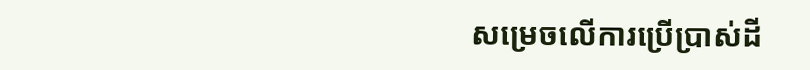សម្រេចលើការប្រើប្រាស់ដី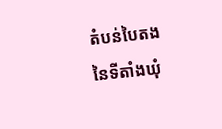តំបន់បៃតង នៃទីតាំងឃុំ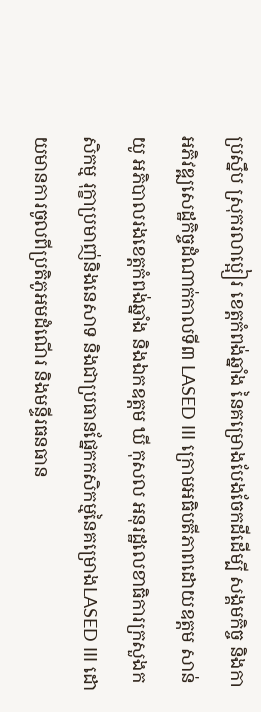ប្រស្នឹប ស្រុករលាប្អៀរ ខេត្តកំពង់ឆ្នាំង នៃគម្រោងបែងចែកដីដើម្បី សង្គមកិច្ច និងកាអភិវឌ្ឍសេដ្ឋកិច្ចដំណាក់កាលទី៣ LASED III ក្រោមអធិបតីភាពដោយឧត្តម សាន់ យូ អភិបាលរងខេត្តកំពង់ឆ្នាំង និងឯកឧត្តម ឃី កុសល អនុរដ្ឋលេខាធិការក្រសួងកសិកម្ម រុក្ខាប្រមាញ់និងនេសាទ និងជាប្រធានផ្នែកកសិកម្មនៃគម្រោងLASED III ដោយមានការចូលពីប្រតិភូអមដំណើរ និងមន្ទីរធនធាន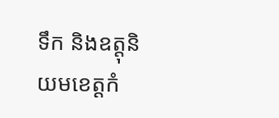ទឹក និងឧត្តុនិយមខេត្តកំ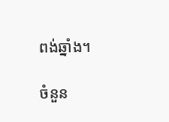ពង់ឆ្នាំង។

ចំនួន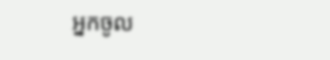អ្នកចូល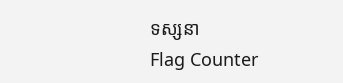ទស្សនា
Flag Counter